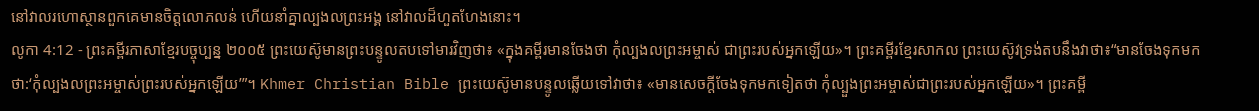នៅវាលរហោស្ថានពួកគេមានចិត្តលោភលន់ ហើយនាំគ្នាល្បងលព្រះអង្គ នៅវាលដ៏ហួតហែងនោះ។
លូកា 4:12 - ព្រះគម្ពីរភាសាខ្មែរបច្ចុប្បន្ន ២០០៥ ព្រះយេស៊ូមានព្រះបន្ទូលតបទៅមារវិញថា៖ «ក្នុងគម្ពីរមានចែងថា កុំល្បងលព្រះអម្ចាស់ ជាព្រះរបស់អ្នកឡើយ»។ ព្រះគម្ពីរខ្មែរសាកល ព្រះយេស៊ូវទ្រង់តបនឹងវាថា៖“មានចែងទុកមកថា:‘កុំល្បងលព្រះអម្ចាស់ព្រះរបស់អ្នកឡើយ’”។ Khmer Christian Bible ព្រះយេស៊ូមានបន្ទូលឆ្លើយទៅវាថា៖ «មានសេចក្ដីចែងទុកមកទៀតថា កុំល្បួងព្រះអម្ចាស់ជាព្រះរបស់អ្នកឡើយ»។ ព្រះគម្ពី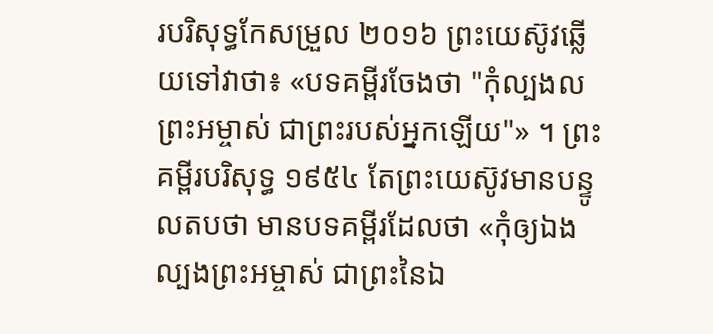របរិសុទ្ធកែសម្រួល ២០១៦ ព្រះយេស៊ូវឆ្លើយទៅវាថា៖ «បទគម្ពីរចែងថា "កុំល្បងលព្រះអម្ចាស់ ជាព្រះរបស់អ្នកឡើយ"» ។ ព្រះគម្ពីរបរិសុទ្ធ ១៩៥៤ តែព្រះយេស៊ូវមានបន្ទូលតបថា មានបទគម្ពីរដែលថា «កុំឲ្យឯងល្បងព្រះអម្ចាស់ ជាព្រះនៃឯ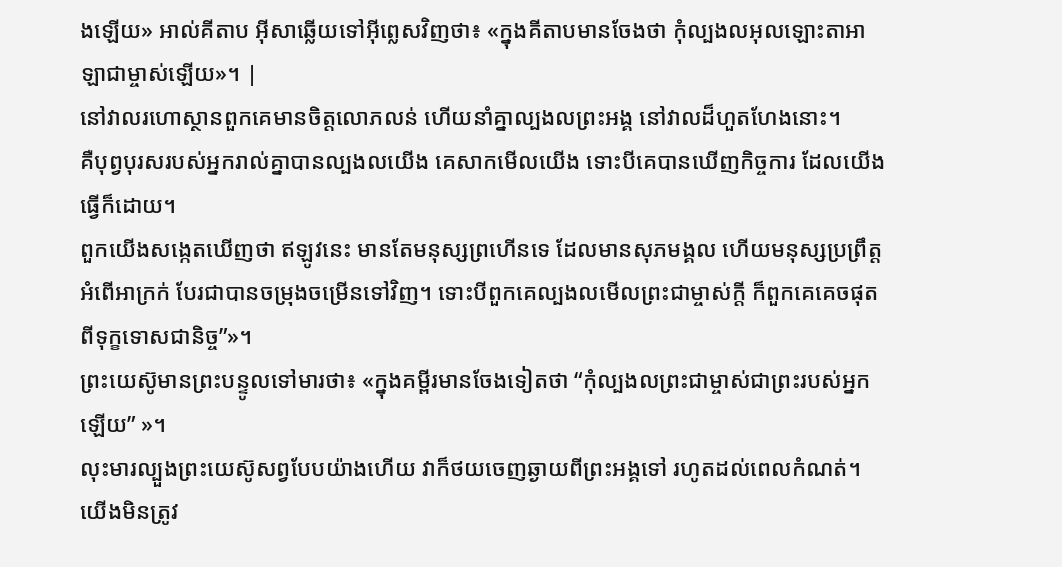ងឡើយ» អាល់គីតាប អ៊ីសាឆ្លើយទៅអ៊ីព្លេសវិញថា៖ «ក្នុងគីតាបមានចែងថា កុំល្បងលអុលឡោះតាអាឡាជាម្ចាស់ឡើយ»។ |
នៅវាលរហោស្ថានពួកគេមានចិត្តលោភលន់ ហើយនាំគ្នាល្បងលព្រះអង្គ នៅវាលដ៏ហួតហែងនោះ។
គឺបុព្វបុរសរបស់អ្នករាល់គ្នាបានល្បងលយើង គេសាកមើលយើង ទោះបីគេបានឃើញកិច្ចការ ដែលយើងធ្វើក៏ដោយ។
ពួកយើងសង្កេតឃើញថា ឥឡូវនេះ មានតែមនុស្សព្រហើនទេ ដែលមានសុភមង្គល ហើយមនុស្សប្រព្រឹត្តអំពើអាក្រក់ បែរជាបានចម្រុងចម្រើនទៅវិញ។ ទោះបីពួកគេល្បងលមើលព្រះជាម្ចាស់ក្ដី ក៏ពួកគេគេចផុតពីទុក្ខទោសជានិច្ច”»។
ព្រះយេស៊ូមានព្រះបន្ទូលទៅមារថា៖ «ក្នុងគម្ពីរមានចែងទៀតថា “កុំល្បងលព្រះជាម្ចាស់ជាព្រះរបស់អ្នកឡើយ” »។
លុះមារល្បួងព្រះយេស៊ូសព្វបែបយ៉ាងហើយ វាក៏ថយចេញឆ្ងាយពីព្រះអង្គទៅ រហូតដល់ពេលកំណត់។
យើងមិនត្រូវ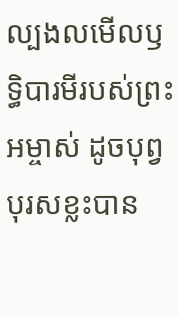ល្បងលមើលឫទ្ធិបារមីរបស់ព្រះអម្ចាស់ ដូចបុព្វបុរសខ្លះបាន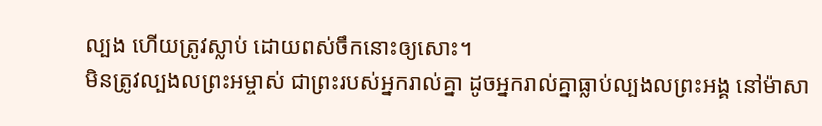ល្បង ហើយត្រូវស្លាប់ ដោយពស់ចឹកនោះឲ្យសោះ។
មិនត្រូវល្បងលព្រះអម្ចាស់ ជាព្រះរបស់អ្នករាល់គ្នា ដូចអ្នករាល់គ្នាធ្លាប់ល្បងលព្រះអង្គ នៅម៉ាសា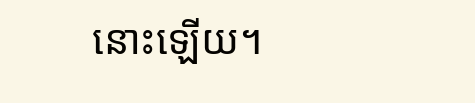នោះឡើយ។